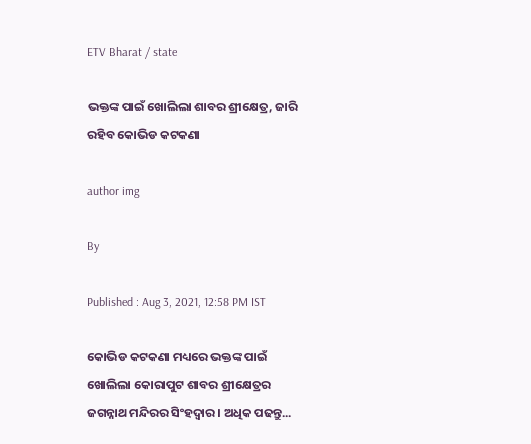ETV Bharat / state

ଭକ୍ତଙ୍କ ପାଇଁ ଖୋଲିଲା ଶାବର ଶ୍ରୀକ୍ଷେତ୍ର, ଜାରି ରହିବ କୋଭିଡ କଟକଣା

author img

By

Published : Aug 3, 2021, 12:58 PM IST

କୋଭିଡ କଟକଣା ମଧ୍ୟରେ ଭକ୍ତଙ୍କ ପାଇଁ ଖୋଲିଲା କୋରାପୁଟ ଶାବର ଶ୍ରୀକ୍ଷେତ୍ରର ଜଗନ୍ନାଥ ମନ୍ଦିରର ସିଂହଦ୍ଵାର । ଅଧିକ ପଢନ୍ତୁ...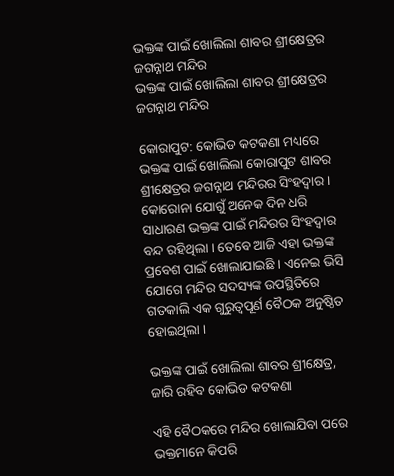ଭକ୍ତଙ୍କ ପାଇଁ ଖୋଲିଲା ଶାବର ଶ୍ରୀକ୍ଷେତ୍ରର ଜଗନ୍ନାଥ ମନ୍ଦିର
ଭକ୍ତଙ୍କ ପାଇଁ ଖୋଲିଲା ଶାବର ଶ୍ରୀକ୍ଷେତ୍ରର ଜଗନ୍ନାଥ ମନ୍ଦିର

କୋରାପୁଟ: କୋଭିଡ କଟକଣା ମଧ୍ୟରେ ଭକ୍ତଙ୍କ ପାଇଁ ଖୋଲିଲା କୋରାପୁଟ ଶାବର ଶ୍ରୀକ୍ଷେତ୍ରର ଜଗନ୍ନାଥ ମନ୍ଦିରର ସିଂହଦ୍ଵାର । କୋରୋନା ଯୋଗୁଁ ଅନେକ ଦିନ ଧରି ସାଧାରଣ ଭକ୍ତଙ୍କ ପାଇଁ ମନ୍ଦିରର ସିଂହଦ୍ଵାର ବନ୍ଦ ରହିଥିଲା । ତେବେ ଆଜି ଏହା ଭକ୍ତଙ୍କ ପ୍ରବେଶ ପାଇଁ ଖୋଲାଯାଇଛି । ଏନେଇ ଭିସି ଯୋଗେ ମନ୍ଦିର ସଦସ୍ୟଙ୍କ ଉପସ୍ଥିତିରେ ଗତକାଲି ଏକ ଗୁରୁତ୍ବପୂର୍ଣ ବୈଠକ ଅନୁଷ୍ଠିତ ହୋଇଥିଲା ।

ଭକ୍ତଙ୍କ ପାଇଁ ଖୋଲିଲା ଶାବର ଶ୍ରୀକ୍ଷେତ୍ର, ଜାରି ରହିବ କୋଭିଡ କଟକଣା

ଏହି ବୈଠକରେ ମନ୍ଦିର ଖୋଲାଯିବା ପରେ ଭକ୍ତମାନେ କିପରି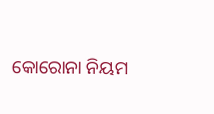କୋରୋନା ନିୟମ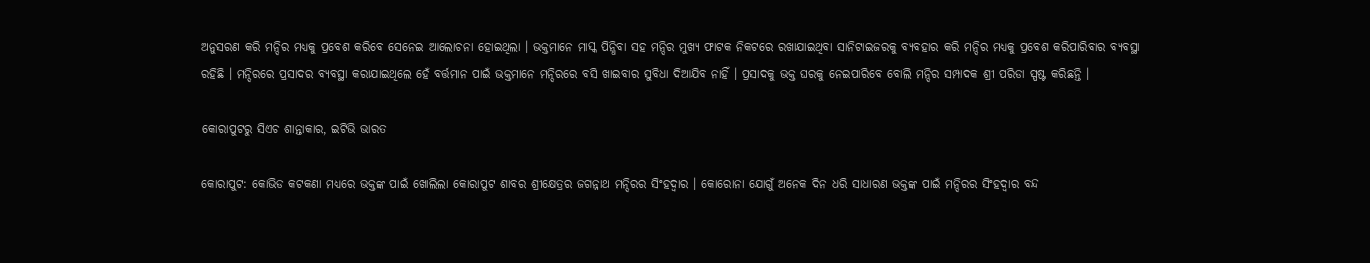ଅନୁସରଣ କରି ମନ୍ଦିର ମଧ୍ୟକୁ ପ୍ରବେଶ କରିବେ ସେନେଇ ଆଲୋଚନା ହୋଇଥିଲା । ଭକ୍ତମାନେ ମାସ୍କ ପିନ୍ଧିବା ସହ ମନ୍ଦିର ମୁଖ୍ୟ ଫାଟକ ନିକଟରେ ରଖାଯାଇଥିବା ସାନିଟାଇଜରକୁ ବ୍ୟବହାର କରି ମନ୍ଦିର ମଧ୍ୟକୁ ପ୍ରବେଶ କରିପାରିବାର ବ୍ୟବସ୍ଥା ରହିଛି । ମନ୍ଦିରରେ ପ୍ରସାଦର ବ୍ୟବସ୍ଥା କରାଯାଇଥିଲେ ହେଁ ବର୍ତ୍ତମାନ ପାଇଁ ଭକ୍ତମାନେ ମନ୍ଦିରରେ ବସି ଖାଇବାର ସୁବିଧା ଦିଆଯିବ ନାହିଁ । ପ୍ରସାଦକୁ ଭକ୍ତ ଘରକୁ ନେଇପାରିବେ ବୋଲି ମନ୍ଦିର ସମ୍ପାଦକ ଶ୍ରୀ ପରିଡା ସ୍ପଷ୍ଟ କରିଛନ୍ତି ।

କୋରାପୁଟରୁ ସିଏଚ ଶାନ୍ତାକାର, ଇଟିଭି ଭାରତ

କୋରାପୁଟ: କୋଭିଡ କଟକଣା ମଧ୍ୟରେ ଭକ୍ତଙ୍କ ପାଇଁ ଖୋଲିଲା କୋରାପୁଟ ଶାବର ଶ୍ରୀକ୍ଷେତ୍ରର ଜଗନ୍ନାଥ ମନ୍ଦିରର ସିଂହଦ୍ଵାର । କୋରୋନା ଯୋଗୁଁ ଅନେକ ଦିନ ଧରି ସାଧାରଣ ଭକ୍ତଙ୍କ ପାଇଁ ମନ୍ଦିରର ସିଂହଦ୍ଵାର ବନ୍ଦ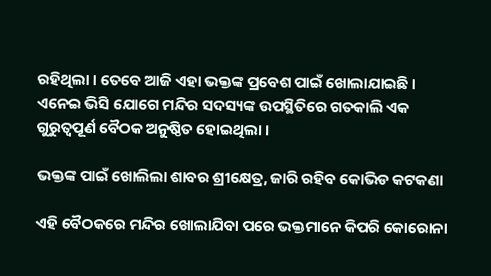ରହିଥିଲା । ତେବେ ଆଜି ଏହା ଭକ୍ତଙ୍କ ପ୍ରବେଶ ପାଇଁ ଖୋଲାଯାଇଛି । ଏନେଇ ଭିସି ଯୋଗେ ମନ୍ଦିର ସଦସ୍ୟଙ୍କ ଉପସ୍ଥିତିରେ ଗତକାଲି ଏକ ଗୁରୁତ୍ବପୂର୍ଣ ବୈଠକ ଅନୁଷ୍ଠିତ ହୋଇଥିଲା ।

ଭକ୍ତଙ୍କ ପାଇଁ ଖୋଲିଲା ଶାବର ଶ୍ରୀକ୍ଷେତ୍ର, ଜାରି ରହିବ କୋଭିଡ କଟକଣା

ଏହି ବୈଠକରେ ମନ୍ଦିର ଖୋଲାଯିବା ପରେ ଭକ୍ତମାନେ କିପରି କୋରୋନା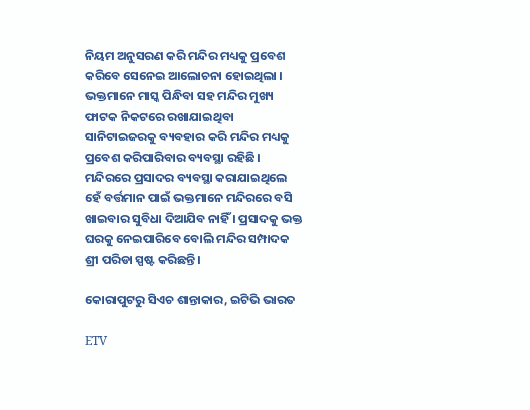ନିୟମ ଅନୁସରଣ କରି ମନ୍ଦିର ମଧ୍ୟକୁ ପ୍ରବେଶ କରିବେ ସେନେଇ ଆଲୋଚନା ହୋଇଥିଲା । ଭକ୍ତମାନେ ମାସ୍କ ପିନ୍ଧିବା ସହ ମନ୍ଦିର ମୁଖ୍ୟ ଫାଟକ ନିକଟରେ ରଖାଯାଇଥିବା ସାନିଟାଇଜରକୁ ବ୍ୟବହାର କରି ମନ୍ଦିର ମଧ୍ୟକୁ ପ୍ରବେଶ କରିପାରିବାର ବ୍ୟବସ୍ଥା ରହିଛି । ମନ୍ଦିରରେ ପ୍ରସାଦର ବ୍ୟବସ୍ଥା କରାଯାଇଥିଲେ ହେଁ ବର୍ତ୍ତମାନ ପାଇଁ ଭକ୍ତମାନେ ମନ୍ଦିରରେ ବସି ଖାଇବାର ସୁବିଧା ଦିଆଯିବ ନାହିଁ । ପ୍ରସାଦକୁ ଭକ୍ତ ଘରକୁ ନେଇପାରିବେ ବୋଲି ମନ୍ଦିର ସମ୍ପାଦକ ଶ୍ରୀ ପରିଡା ସ୍ପଷ୍ଟ କରିଛନ୍ତି ।

କୋରାପୁଟରୁ ସିଏଚ ଶାନ୍ତାକାର, ଇଟିଭି ଭାରତ

ETV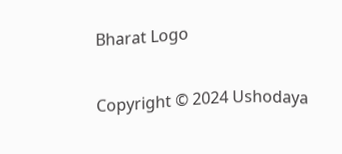Bharat Logo

Copyright © 2024 Ushodaya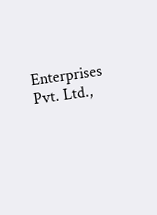Enterprises Pvt. Ltd.,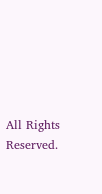All Rights Reserved.